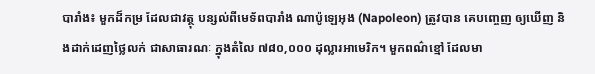បារាំង៖ មួកដ៏កម្រ ដែលជាវត្ថុ បន្សល់ពីមេទ័ពបារាំង ណាប៉ូឡេអុង (Napoleon) ត្រូវបាន គេបញ្ចេញ ឲ្យឃើញ និងដាក់ដេញថ្លៃលក់ ជាសាធារណៈ ក្នុងតំលៃ ៧៨០,០០០ ដុល្លារអាមេរិក។ មួកពណ៌ខ្មៅ ដែលមា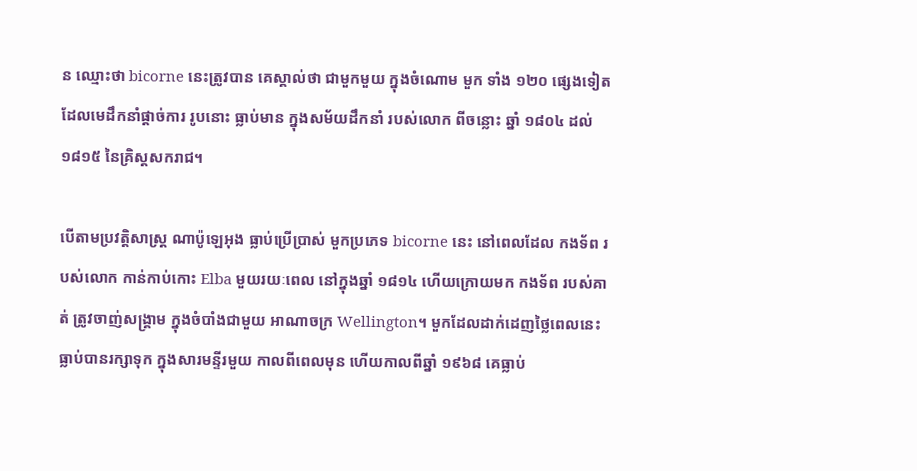ន ឈ្មោះថា bicorne នេះត្រូវបាន គេស្គាល់ថា ជាមួកមួយ ក្នុងចំណោម មួក ទាំង ១២០ ផ្សេងទៀត ដែលមេដឹកនាំផ្តាច់ការ រូបនោះ ធ្លាប់មាន ក្នុងសម័យដឹកនាំ របស់លោក ពីចន្លោះ ឆ្នាំ ១៨០៤ ដល់ ១៨១៥ នៃគ្រិស្តសករាជ។

បើតាមប្រវតិ្តសាស្ត្រ ណាប៉ូឡេអុង ធ្លាប់ប្រើប្រាស់ មួកប្រភេទ bicorne នេះ នៅពេលដែល កងទ័ព របស់លោក កាន់កាប់កោះ Elba មួយរយៈពេល នៅក្នុងឆ្នាំ ១៨១៤ ហើយក្រោយមក កងទ័ព របស់គាត់ ត្រូវចាញ់សង្គ្រាម ក្នុងចំបាំងជាមួយ អាណាចក្រ Wellington។ មួកដែលដាក់ដេញថ្លៃពេលនេះ ធ្លាប់បានរក្សាទុក ក្នុងសារមន្ទីរមួយ កាលពីពេលមុន ហើយកាលពីឆ្នាំ ១៩៦៨ គេធ្លាប់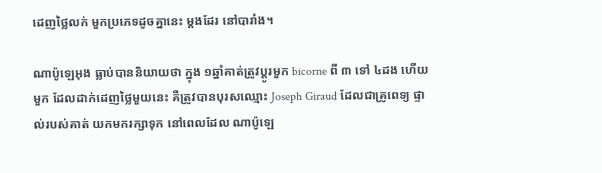ដេញថ្លៃលក់ មួកប្រភេទដូចគ្នានេះ ម្តងដែរ នៅបារាំង។

ណាប៉ូឡេអុង ធ្លាប់បាននិយាយថា ក្នុង ១ឆ្នាំគាត់ត្រូវប្តូរមួក bicorne ពី ៣ ទៅ ៤ដង ហើយមួក ដែលដាក់ដេញថ្លៃមួយនេះ គឺត្រូវបានបុរសឈ្មោះ Joseph Giraud ដែលជាគ្រូពេទ្យ ផ្ទាល់របស់គាត់ យកមករក្សាទុក នៅពេលដែល ណាប៉ូឡេ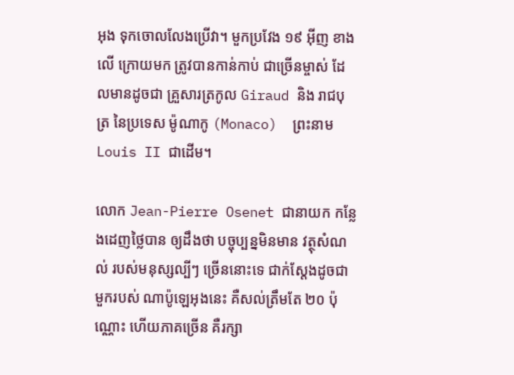អុង ទុកចោលលែងប្រើវា។ មួកប្រវែង ១៩ អ៊ីញ ខាងលើ ក្រោយមក ត្រូវបានកាន់កាប់ ជាច្រើនម្ចាស់ ដែលមានដូចជា គ្រួសារត្រកូល Giraud និង រាជបុត្រ នៃប្រទេស ម៉ូណាកូ (Monaco)  ព្រះនាម Louis II ជាដើម។

លោក Jean-Pierre Osenet ជានាយក កន្លែងដេញថ្លៃបាន ឲ្យដឹងថា បច្ចុប្បន្នមិនមាន វត្ថុសំណល់ របស់មនុស្សល្បីៗ ច្រើននោះទេ ជាក់ស្តែងដូចជាមួករបស់ ណាប៉ូឡេអុងនេះ គឺសល់ត្រឹមតែ ២០ ប៉ុណ្ណោះ ហើយភាគច្រើន គឺរក្សា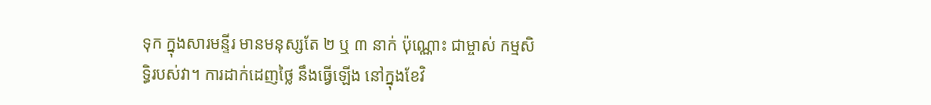ទុក ក្នុងសារមន្ទីរ មានមនុស្សតែ ២ ឬ ៣ នាក់ ប៉ុណ្ណោះ ជាម្ចាស់ កម្មសិទ្ធិរបស់វា។ ការដាក់ដេញថ្លៃ នឹងធ្វើឡើង នៅក្នុងខែវិ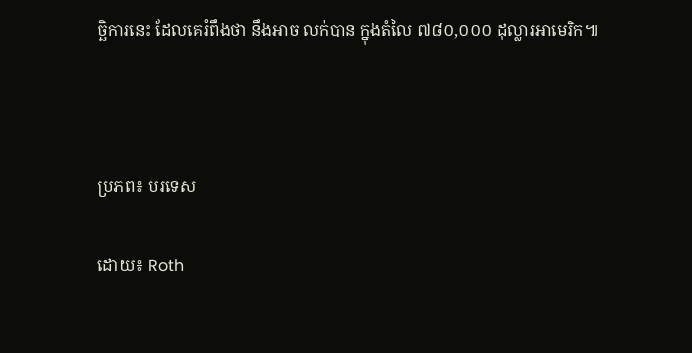ច្ឆិការនេះ ដែលគេរំពឹងថា នឹងអាច លក់បាន ក្នុងតំលៃ ៧៨០,០០០ ដុល្លារអាមេរិក៕



ប្រភព៖ បរទេស

ដោយ៖ Roth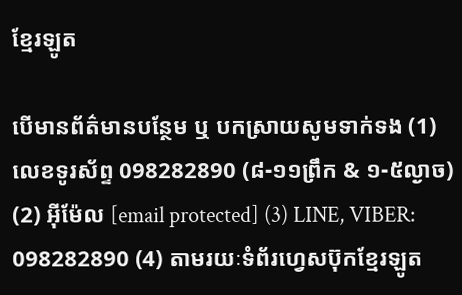ខ្មែរឡូត

បើមានព័ត៌មានបន្ថែម ឬ បកស្រាយសូមទាក់ទង (1) លេខទូរស័ព្ទ 098282890 (៨-១១ព្រឹក & ១-៥ល្ងាច) (2) អ៊ីម៉ែល [email protected] (3) LINE, VIBER: 098282890 (4) តាមរយៈទំព័រហ្វេសប៊ុកខ្មែរឡូត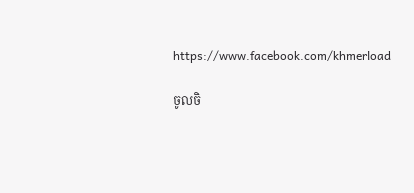https://www.facebook.com/khmerload

ចូលចិ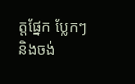ត្តផ្នែក ប្លែកៗ និងចង់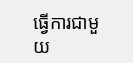ធ្វើការជាមួយ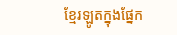ខ្មែរឡូតក្នុងផ្នែក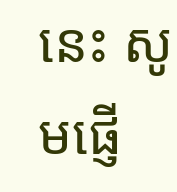នេះ សូមផ្ញើ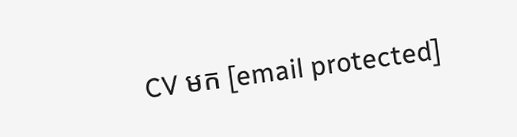CV មក [email protected]